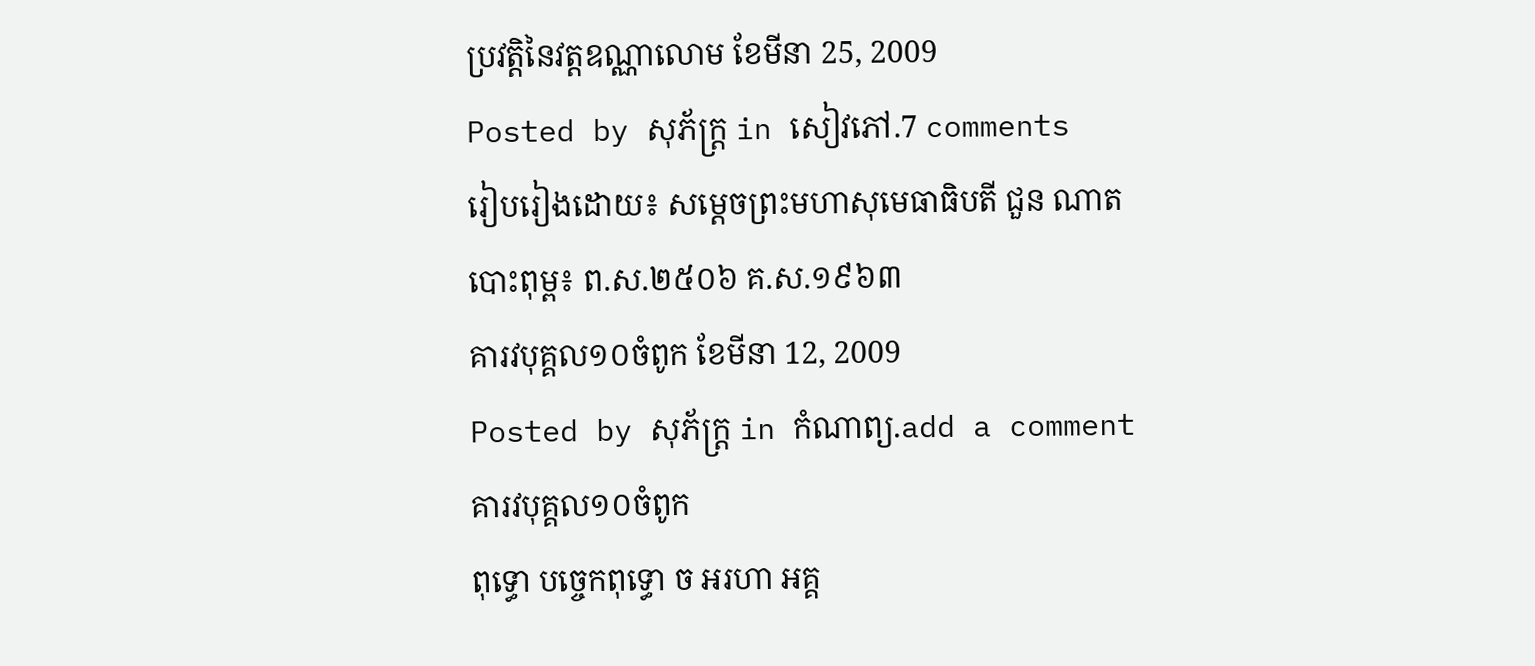ប្រវត្តិនៃវត្តឧណ្ណាលោម ខែមីនា 25, 2009
Posted by សុភ័ក្ត្រ in សៀវភៅ.7 comments
រៀបរៀងដោយ៖ សម្តេចព្រះមហាសុមេធាធិបតី ជួន ណាត
បោះពុម្ព៖ ព.ស.២៥០៦ គ.ស.១៩៦៣
គារវបុគ្គល១០ចំពូក ខែមីនា 12, 2009
Posted by សុភ័ក្ត្រ in កំណាព្យ.add a comment
គារវបុគ្គល១០ចំពូក
ពុទ្ធោ បច្ចេកពុទ្ធោ ច អរហា អគ្គ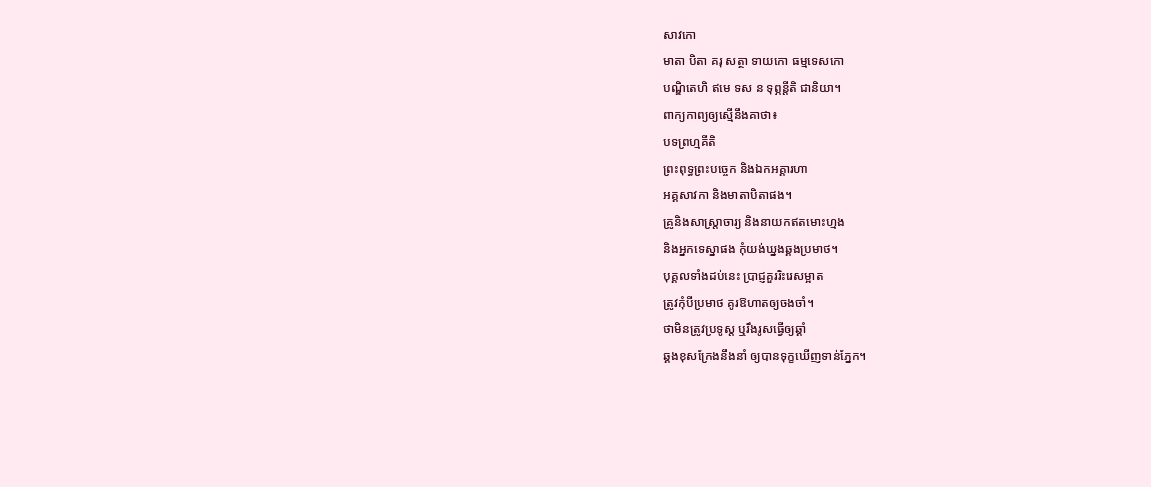សាវកោ
មាតា បិតា គរុ សត្ថា ទាយកោ ធម្មទេសកោ
បណ្ឌិតេហិ ឥមេ ទស ន ទុព្ភន្តីតិ ជានិយា។
ពាក្យកាព្យឲ្យស្មើនឹងគាថា៖
បទព្រហ្មគីតិ
ព្រះពុទ្ធព្រះបច្ចេក និងឯកអគ្គារហា
អគ្គសាវកា និងមាតាបិតាផង។
គ្រូនិងសាស្ត្រាចារ្យ និងនាយកឥតមោះហ្មង
និងអ្នកទេស្នាផង កុំយង់ឃ្នងឆ្គងប្រមាថ។
បុគ្គលទាំងដប់នេះ ប្រាជ្ញគួររិះរេសម្អាត
ត្រូវកុំបីប្រមាថ គូរឱហាតឲ្យចងចាំ។
ថាមិនត្រូវប្រទូស្ត ឬរឹងរូសធ្វើឲ្យឆ្គាំ
ឆ្គងខុសក្រែងនឹងនាំ ឲ្យបានទុក្ខឃើញទាន់ភ្នែក។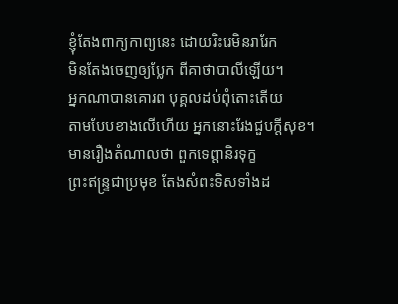ខ្ញុំតែងពាក្យកាព្យនេះ ដោយរិះរេមិនរារែក
មិនតែងចេញឲ្យប្លែក ពីគាថាបាលីឡើយ។
អ្នកណាបានគោរព បុគ្គលដប់ពុំតោះតើយ
តាមបែបខាងលើហើយ អ្នកនោះរែងជួបក្ដីសុខ។
មានរឿងតំណាលថា ពួកទេព្ដានិរទុក្ខ
ព្រះឥន្ទ្រជាប្រមុខ តែងសំពះទិសទាំងដ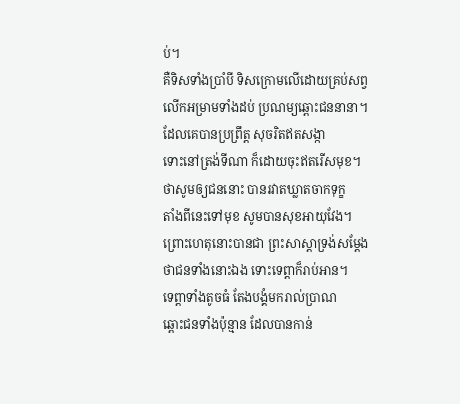ប់។
គឺទិសទាំងប្រាំបី ទិសក្រោមលើដោយគ្រប់សព្វ
លើកអម្រាមទាំងដប់ ប្រណម្យឆ្ពោះជននានា។
ដែលគេបានប្រព្រឹត្ត សុចរិតឥតសង្កា
ទោះនៅត្រង់ទីណា ក៏ដោយចុះឥតរើសមុខ។
ថាសូមឲ្យជននោះ បានរវាតឃ្លាតចាកទុក្ខ
តាំងពីនេះទៅមុខ សូមបានសុខអាយុវែង។
ព្រោះហេតុនោះបានជា ព្រះសាស្ដាទ្រង់សម្ដែង
ថាជនទាំងនោះឯង ទោះទេព្ដាក៏រាប់អាន។
ទេព្ដាទាំងតូចធំ តែងបង្គំមករាល់ប្រាណ
ឆ្ពោះជនទាំងប៉ុន្មាន ដែលបានកាន់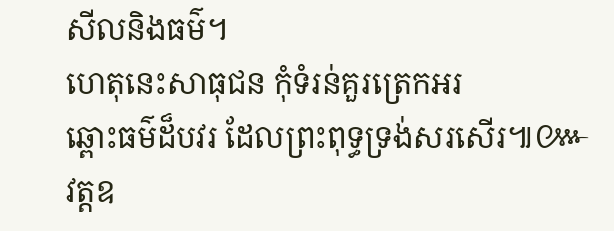សីលនិងធម៌។
ហេតុនេះសាធុជន កុំទំរន់គួរត្រេកអរ
ឆ្ពោះធម៌ដ៏បវរ ដែលព្រះពុទ្ធទ្រង់សរសើរ៕៚
វត្តឧ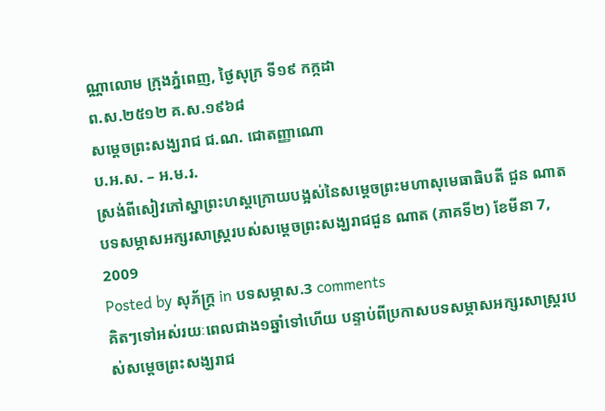ណ្ណាលោម ក្រុងភ្នំពេញ, ថ្ងៃសុក្រ ទី១៩ កក្កដា
ព.ស.២៥១២ គ.ស.១៩៦៨
សម្ដេចព្រះសង្ឃរាជ ជ.ណ. ជោតញ្ញាណោ
ប.អ.ស. – អ.ម.រ.
ស្រង់ពីសៀវភៅស្នាព្រះហស្តក្រោយបង្អស់នៃសម្ដេចព្រះមហាសុមេធាធិបតី ជួន ណាត
បទសម្ភាសអក្សរសាស្ត្ររបស់សម្ដេចព្រះសង្ឃរាជជួន ណាត (ភាគទី២) ខែមីនា 7, 2009
Posted by សុភ័ក្ត្រ in បទសម្ភាស.3 comments
គិតៗទៅអស់រយៈពេលជាង១ឆ្នាំទៅហើយ បន្ទាប់ពីប្រកាសបទសម្ភាសអក្សរសាស្ត្ររបស់សម្ដេចព្រះសង្ឃរាជ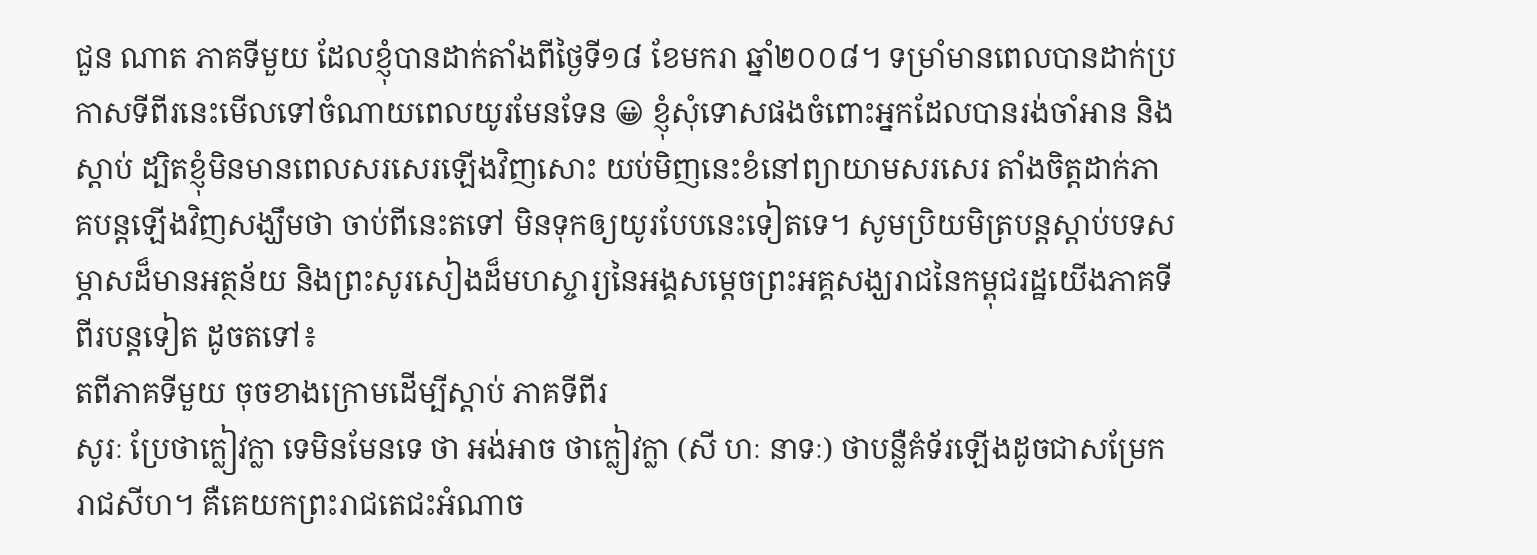ជួន ណាត ភាគទីមួយ ដែលខ្ញុំបានដាក់តាំងពីថ្ងៃទី១៨ ខែមករា ឆ្នាំ២០០៨។ ទម្រាំមានពេលបានដាក់ប្រកាសទីពីរនេះមើលទៅចំណាយពេលយូរមែនទែន 😀 ខ្ញុំសុំទោសផងចំពោះអ្នកដែលបានរង់ចាំអាន និងស្ដាប់ ដ្បិតខ្ញុំមិនមានពេលសរសេរឡើងវិញសោះ យប់មិញនេះខំនៅព្យាយាមសរសេរ តាំងចិត្តដាក់ភាគបន្តឡើងវិញសង្ឃឹមថា ចាប់ពីនេះតទៅ មិនទុកឲ្យយូរបែបនេះទៀតទេ។ សូមប្រិយមិត្របន្តស្ដាប់បទសម្ភាសដ៏មានអត្ថន័យ និងព្រះសូរសៀងដ៏មហស្ចារ្យនៃអង្គសម្ដេចព្រះអគ្គសង្ឃរាជនៃកម្ពុជរដ្ឋយើងភាគទីពីរបន្តទៀត ដូចតទៅ៖
តពីភាគទីមួយ ចុចខាងក្រោមដើម្បីស្ដាប់ ភាគទីពីរ
សូរៈ ប្រែថាក្លៀវក្លា ទេមិនមែនទេ ថា អង់អាច ថាក្លៀវក្លា (សី ហៈ នាទៈ) ថាបន្លឺគំទ័រឡើងដូចជាសម្រែក រាជសីហ។ គឺគេយកព្រះរាជតេជះអំណាច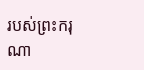របស់ព្រះករុណា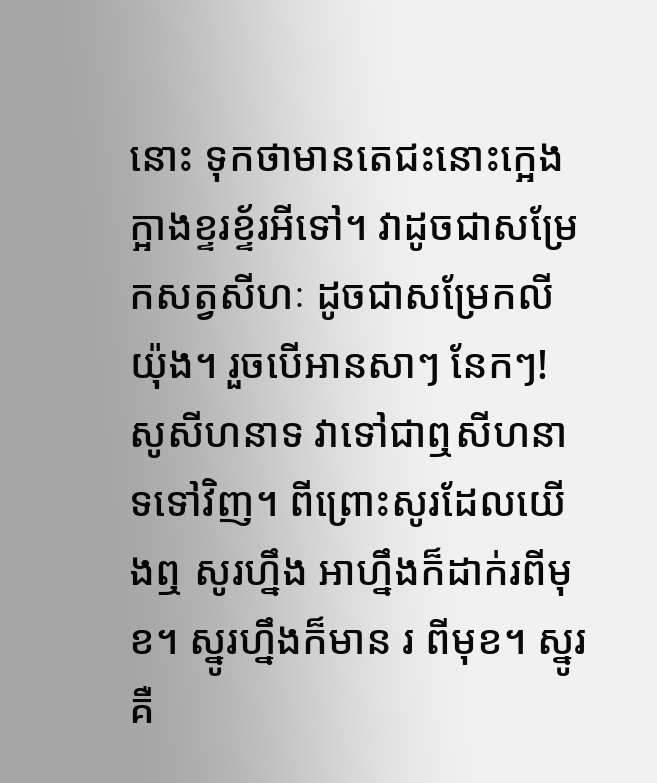នោះ ទុកថាមានតេជះនោះក្អេងក្អាងខ្ទរខ្ទ័រអីទៅ។ វាដូចជាសម្រែកសត្វសីហៈ ដូចជាសម្រែកលីយ៉ុង។ រួចបើអានសាៗ នែកៗ! សូសីហនាទ វាទៅជាឮសីហនាទទៅវិញ។ ពីព្រោះសូរដែលយើងឮ សូរហ្នឹង អាហ្នឹងក៏ដាក់រពីមុខ។ ស្នូរហ្នឹងក៏មាន រ ពីមុខ។ ស្នូរ គឺ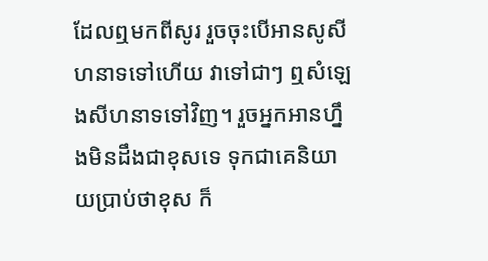ដែលឮមកពីសូរ រួចចុះបើអានសូសីហនាទទៅហើយ វាទៅជាៗ ឮសំឡេងសីហនាទទៅវិញ។ រួចអ្នកអានហ្នឹងមិនដឹងជាខុសទេ ទុកជាគេនិយាយប្រាប់ថាខុស ក៏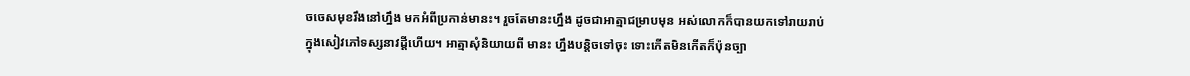ចចេសមុខរឹងនៅហ្នឹង មកអំពីប្រកាន់មានះ។ រួចតែមានះហ្នឹង ដូចជាអាត្មាជម្រាបមុន អស់លោកក៏បានយកទៅរាយរាប់ក្នុងសៀវភៅទស្សនាវដ្ដីហើយ។ អាត្មាសុំនិយាយពី មានះ ហ្នឹងបន្តិចទៅចុះ ទោះកើតមិនកើតក៏ប៉ុនច្បា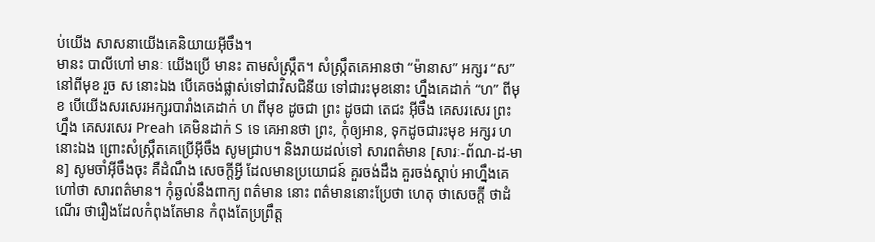ប់យើង សាសនាយើងគេនិយាយអ៊ីចឹង។
មានះ បាលីហៅ មានៈ យើងប្រើ មានះ តាមសំស្ក្រឹត។ សំស្ក្រឹតគេអានថា “ម៉ានាស” អក្សរ “ស” នៅពីមុខ រួច ស នោះឯង បើគេចង់ផ្លាស់ទៅជាវិសជិនីយ ទៅជារះមុខនោះ ហ្នឹងគេដាក់ “ហ” ពីមុខ បើយើងសរសេរអក្សរបារាំងគេដាក់ ហ ពីមុខ ដូចជា ព្រះ ដូចជា តេជះ អ៊ីចឹង គេសរសេរ ព្រះ ហ្នឹង គេសរសេរ Preah គេមិនដាក់ S ទេ គេអានថា ព្រះ, កុំឲ្យអាន, ទុកដូចជារះមុខ អក្សរ ហ នោះឯង ព្រោះសំស្ក្រឹតគេប្រើអ៊ីចឹង សូមជ្រាប។ និងរាយដល់ទៅ សារពត៌មាន [សារៈ-ព័ណ-ដ-មាន] សូមចាំអ៊ីចឹងចុះ គឺដំណឹង សេចក្ដីអ្វី ដែលមានប្រយោជន៍ គួរចង់ដឹង គួរចង់ស្ដាប់ អាហ្នឹងគេហៅថា សារពត៌មាន។ កុំឆ្ងល់នឹងពាក្យ ពត៌មាន នោះ ពត៌មាននោះប្រែថា ហេតុ ថាសេចក្ដី ថាដំណើរ ថារឿងដែលកំពុងតែមាន កំពុងតែប្រព្រឹត្ត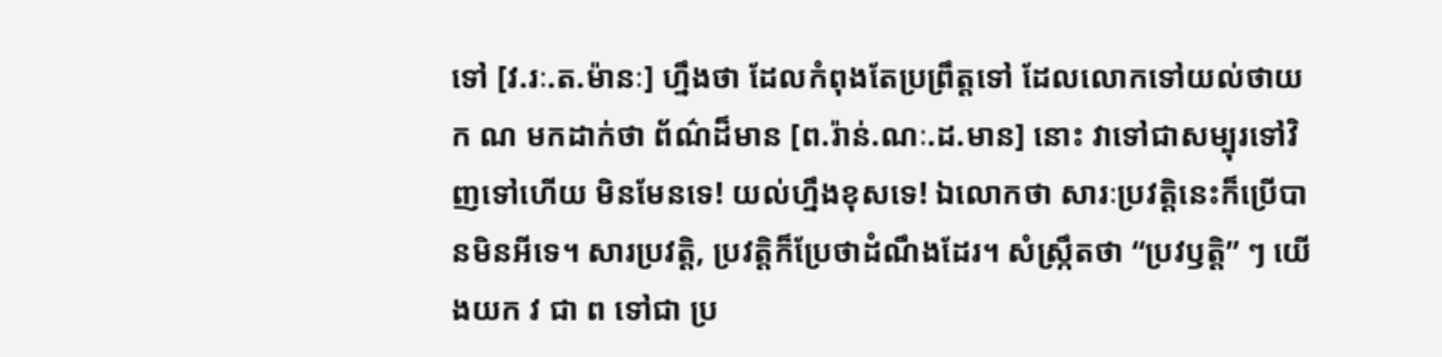ទៅ [វ.រៈ.ត.ម៉ានៈ] ហ្នឹងថា ដែលកំពុងតែប្រព្រឹត្តទៅ ដែលលោកទៅយល់ថាយក ណ មកដាក់ថា ព័ណ៌ដ៏មាន [ព.រ៉ាន់.ណៈ.ដ.មាន] នោះ វាទៅជាសម្បុរទៅវិញទៅហើយ មិនមែនទេ! យល់ហ្នឹងខុសទេ! ឯលោកថា សារៈប្រវត្តិនេះក៏ប្រើបានមិនអីទេ។ សារប្រវត្តិ, ប្រវត្តិក៏ប្រែថាដំណឹងដែរ។ សំស្ក្រឹតថា “ប្រវឫត្តិ” ៗ យើងយក វ ជា ព ទៅជា ប្រ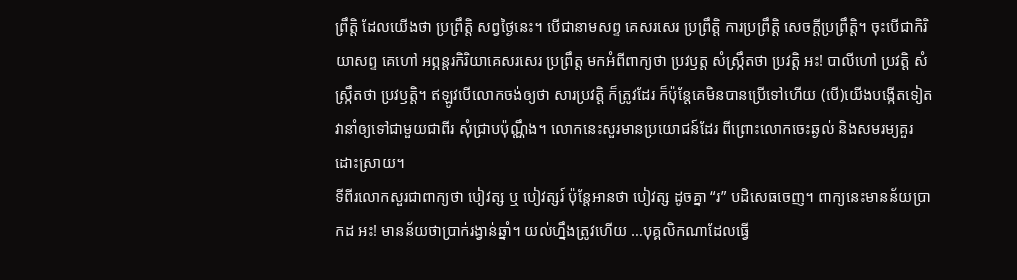ព្រឹត្តិ ដែលយើងថា ប្រព្រឹត្តិ សព្វថ្ងៃនេះ។ បើជានាមសព្ទ គេសរសេរ ប្រព្រឹត្តិ ការប្រព្រឹត្តិ សេចក្ដីប្រព្រឹត្តិ។ ចុះបើជាកិរិយាសព្ទ គេហៅ អព្ភន្តរកិរិយាគេសរសេរ ប្រព្រឹត្ត មកអំពីពាក្យថា ប្រវឫត្ត សំស្ក្រឹតថា ប្រវត្តិ អះ! បាលីហៅ ប្រវត្តិ សំស្ក្រឹតថា ប្រវឫត្តិ។ ឥឡូវបើលោកចង់ឲ្យថា សារប្រវត្តិ ក៏ត្រូវដែរ ក៏ប៉ុន្តែគេមិនបានប្រើទៅហើយ (បើ)យើងបង្កើតទៀត វានាំឲ្យទៅជាមួយជាពីរ សុំជ្រាបប៉ុណ្ណឹង។ លោកនេះសួរមានប្រយោជន៍ដែរ ពីព្រោះលោកចេះឆ្ងល់ និងសមរម្យគួរដោះស្រាយ។
ទីពីរលោកសួរជាពាក្យថា បៀវត្ស ឬ បៀវត្សរ៍ ប៉ុន្តែអានថា បៀវត្ស ដូចគ្នា “រ” បដិសេធចេញ។ ពាក្យនេះមានន័យប្រាកដ អះ! មានន័យថាប្រាក់រង្វាន់ឆ្នាំ។ យល់ហ្នឹងត្រូវហើយ …បុគ្គលិកណាដែលធ្វើ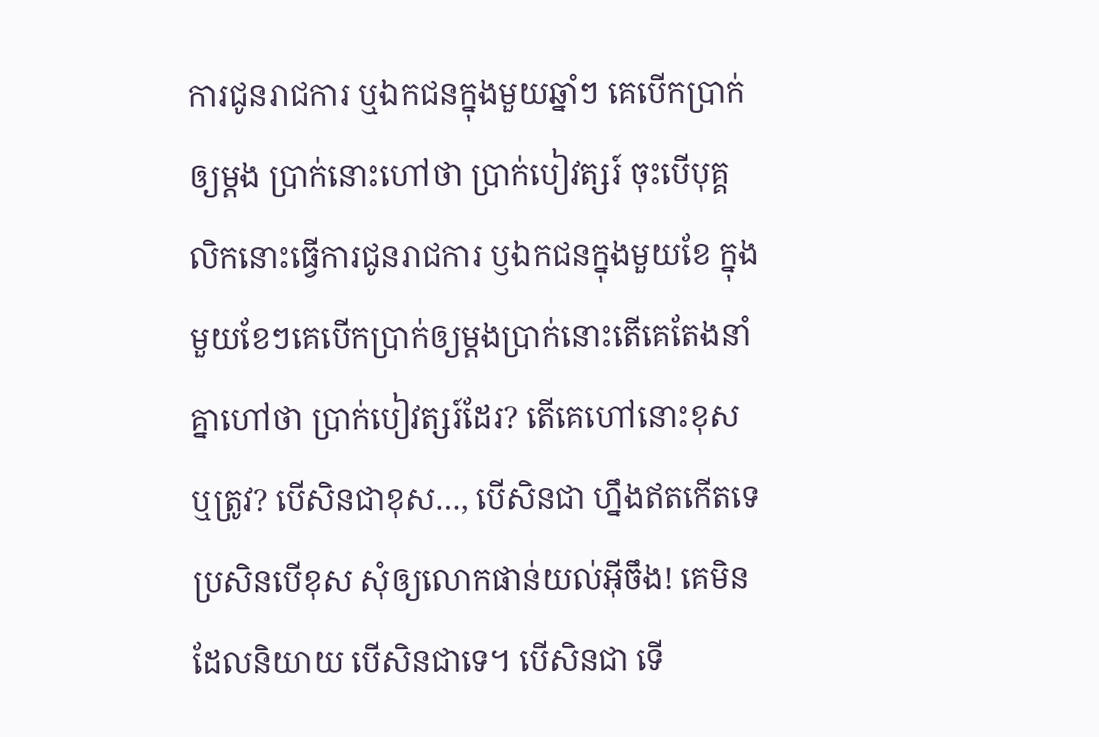ការជូនរាជការ ឬឯកជនក្នុងមួយឆ្នាំៗ គេបើកប្រាក់ឲ្យម្ដង ប្រាក់នោះហៅថា ប្រាក់បៀវត្សរ៍ ចុះបើបុគ្គលិកនោះធ្វើការជូនរាជការ ឫឯកជនក្នុងមួយខែ ក្នុងមួយខែៗគេបើកប្រាក់ឲ្យម្ដងប្រាក់នោះតើគេតែងនាំគ្នាហៅថា ប្រាក់បៀវត្សរ៍ដែរ? តើគេហៅនោះខុសឬត្រូវ? បើសិនជាខុស…, បើសិនជា ហ្នឹងឥតកើតទេ ប្រសិនបើខុស សុំឲ្យលោកផាន់យល់អ៊ីចឹង! គេមិនដែលនិយាយ បើសិនជាទេ។ បើសិនជា ទើ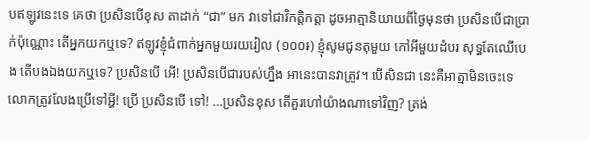បឥឡូវនេះទេ គេថា ប្រសិនបើខុស តាដាក់ “ជា” មក វាទៅជាវិកត្តិកត្តា ដូចអាត្មានិយាយពីថ្ងៃមុនថា ប្រសិនបើជាប្រាក់ប៉ុណ្ណោះ តើអ្នកយកឬទេ? ឥឡូវខ្ញុំជំពាក់អ្នកមួយរយរៀល (១០០៛) ខ្ញុំសូមជូនតុមួយ កៅអីមួយដំបរ សុទ្ធតែឈើបេង តើបងឯងយកឬទេ? ប្រសិនបើ អើ! ប្រសិនបើជារបស់ហ្នឹង អានេះបានវាត្រូវ។ បើសិនជា នេះគឺអាត្មាមិនចេះទេ លោកត្រូវលែងប្រើទៅអ្ហី! ប្រើ ប្រសិនបើ ទៅ! …ប្រសិនខុស តើគួរហៅយ៉ាងណាទៅវិញ? ត្រង់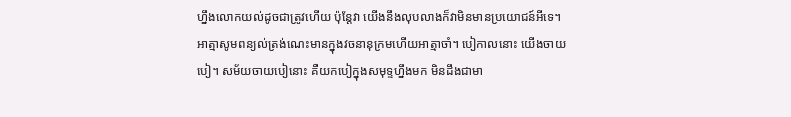ហ្នឹងលោកយល់ដូចជាត្រូវហើយ ប៉ុន្តែវា យើងនឹងលុបលាងក៏វាមិនមានប្រយោជន៍អីទេ។
អាត្មាសូមពន្យល់ត្រង់ណេះមានក្នុងវចនានុក្រមហើយអាត្មាចាំ។ បៀកាលនោះ យើងចាយបៀ។ សម័យចាយបៀនោះ គឺយកបៀក្នុងសមុទ្ទហ្នឹងមក មិនដឹងជាមា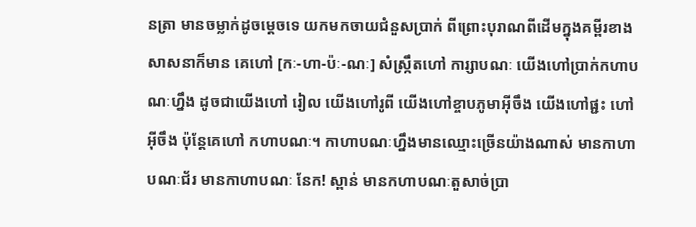នត្រា មានចម្លាក់ដូចម្ដេចទេ យកមកចាយជំនួសប្រាក់ ពីព្រោះបុរាណពីដើមក្នុងគម្ពីរខាងសាសនាក៏មាន គេហៅ [កៈ-ហា-ប៉ៈ-ណៈ] សំស្ក្រឹតហៅ ការ្សាបណៈ យើងហៅប្រាក់កហាបណៈហ្នឹង ដូចជាយើងហៅ រៀល យើងហៅរូពី យើងហៅខ្ចាបភូមាអ៊ីចឹង យើងហៅផ្ជះ ហៅអ៊ីចឹង ប៉ុន្តែគេហៅ កហាបណៈ។ កាហាបណៈហ្នឹងមានឈ្មោះច្រើនយ៉ាងណាស់ មានកាហាបណៈជ័រ មានកាហាបណៈ នែក! ស្ពាន់ មានកហាបណៈតួសាច់ប្រា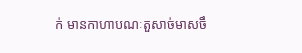ក់ មានកាហាបណៈតួសាច់មាសចឹ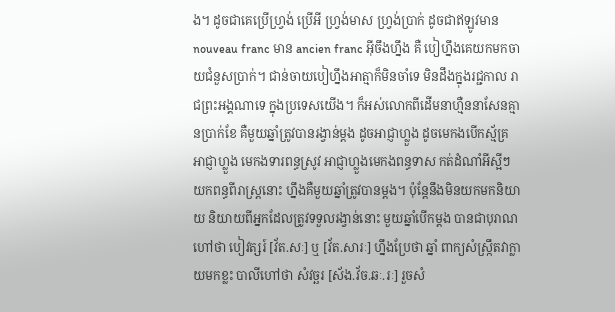ង។ ដូចជាគេប្រើហ្វ្រង់ ប្រើអី ហ្វ្រង់មាស ហ្វ្រង់ប្រាក់ ដូចជាឥឡូវមាន nouveau franc មាន ancien franc អ៊ីចឹងហ្នឹង គឺ បៀហ្នឹងគេយកមកចាយជំនួសប្រាក់។ ជាន់ចាយបៀហ្នឹងអាត្មាក៏មិនចាំទេ មិនដឹងក្នុងរជ្ជកាល រាជព្រះអង្គណាទេ ក្នុងប្រទេសយើង។ ក៏អស់លោកពីដើមនាហ្មឺននាសែនគ្មានប្រាក់ខែ គឺមួយឆ្នាំត្រូវបានរង្វាន់ម្ដង ដូចអាជ្ញាហ្លួង ដូចមេកងបើកស្ម័គ្រ អាជ្ញាហ្លួង មេកងទារពន្ធស្រូវ អាជ្ញាហ្លួងមេកងពន្ធទាស កត់ដំណាំអីស្អីៗ យកពន្ធពីរាស្ត្រនោះ ហ្នឹងគឺមួយឆ្នាំត្រូវបានម្ដង។ ប៉ុន្តែនឹងមិនយកមកនិយាយ និយាយពីអ្នកដែលត្រូវទទួលរង្វាន់នោះ មួយឆ្នាំបើកម្ដង បានជាបុរាណហៅថា បៀវត្សរ៍ [វ័ត.សៈ] ឬ [វ័ត.សារៈ] ហ្នឹងប្រែថា ឆ្នាំ ពាក្យសំស្ក្រឹតវាក្លាយមកខ្លះ បាលីហៅថា សំវច្ឆរ [ស័ង.វ័ច.ឆៈ.រៈ] រួចសំ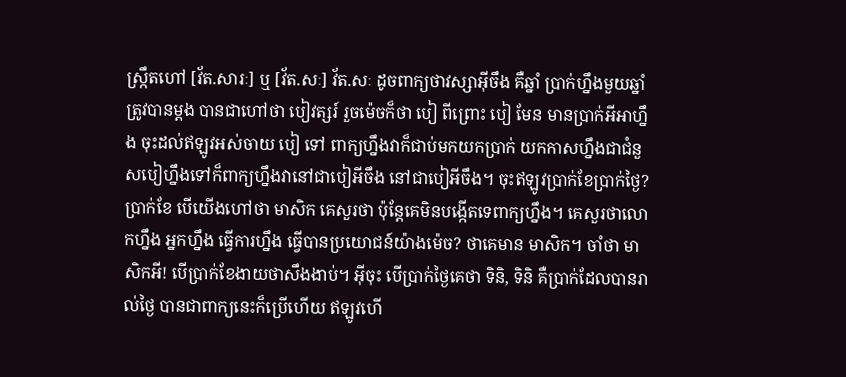ស្ក្រឹតហៅ [វ័ត.សារៈ] ឬ [វ័ត.សៈ] វ័ត.សៈ ដូចពាក្យថាវស្សាអ៊ីចឹង គឺឆ្នាំ ប្រាក់ហ្នឹងមួយឆ្នាំត្រូវបានម្ដង បានជាហៅថា បៀវត្សរ៍ រួចម៉េចក៏ថា បៀ ពីព្រោះ បៀ មែន មានប្រាក់អីអាហ្នឹង ចុះដល់ឥឡូវអស់ចាយ បៀ ទៅ ពាក្យហ្នឹងវាក៏ជាប់មកយកប្រាក់ យកកាសហ្នឹងជាជំនួសបៀហ្នឹងទៅក៏ពាក្យហ្នឹងវានៅជាបៀអីចឹង នៅជាបៀអីចឹង។ ចុះឥឡូវប្រាក់ខែប្រាក់ថ្ងៃ? ប្រាក់ខែ បើយើងហៅថា មាសិក គេសួរថា ប៉ុន្តែគេមិនបង្កើតទេពាក្យហ្នឹង។ គេសួរថាលោកហ្នឹង អ្នកហ្នឹង ធ្វើការហ្នឹង ធ្វើបានប្រយោជន៍យ៉ាងម៉េច? ថាគេមាន មាសិក។ ចាំថា មាសិកអី! បើប្រាក់ខែងាយថាសឹងងាប់។ អ៊ីចុះ បើប្រាក់ថ្ងៃគេថា ទិនិ, ទិនិ គឺប្រាក់ដែលបានរាល់ថ្ងៃ បានជាពាក្យនេះក៏ប្រើហើយ ឥឡូវហើ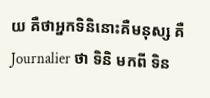យ គឺថាអ្នកទិនិនោះគឺមនុស្ស គឺ Journalier ថា ទិនិ មកពី ទិន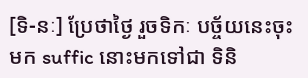[ទិ-នៈ] ប្រែថាថ្ងៃ រួចទិកៈ បច្ច័យនេះចុះមក suffic នោះមកទៅជា ទិនិ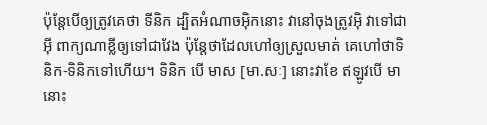ប៉ុន្តែបើឲ្យត្រូវគេថា ទីនិក ដ្បិតអំណាចអ៊ិកនោះ វានៅចុងត្រូវអ៊ិ វាទៅជាអ៊ី ពាក្យណាខ្លីឲ្យទៅជាវែង ប៉ុន្តែថាដែលហៅឲ្យស្រួលមាត់ គេហៅថាទិនិក-ទិនិកទៅហើយ។ ទិនិក បើ មាស [មា.សៈ] នោះវាខែ ឥឡូវបើ មា នោះ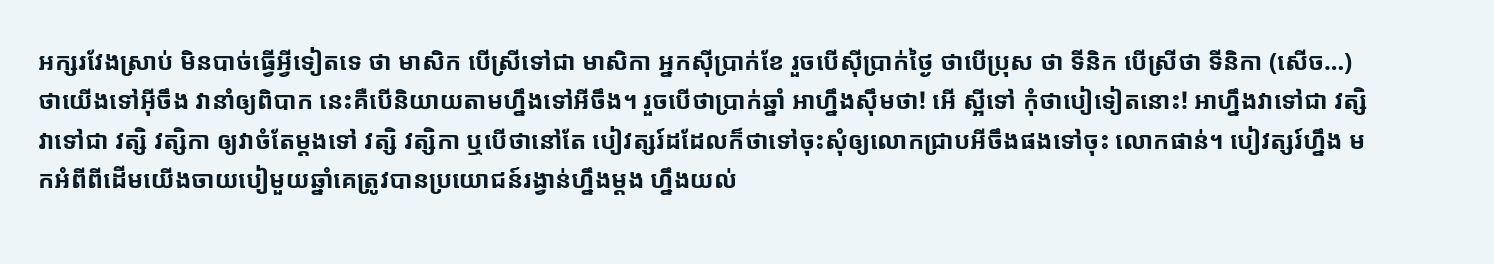អក្សរវែងស្រាប់ មិនបាច់ធ្វើអ្វីទៀតទេ ថា មាសិក បើស្រីទៅជា មាសិកា អ្នកស៊ីប្រាក់ខែ រួចបើស៊ីប្រាក់ថ្ងៃ ថាបើប្រុស ថា ទីនិក បើស្រីថា ទីនិកា (សើច…) ថាយើងទៅអ៊ីចឹង វានាំឲ្យពិបាក នេះគឺបើនិយាយតាមហ្នឹងទៅអីចឹង។ រួចបើថាប្រាក់ឆ្នាំ អាហ្នឹងស៊ឹមថា! អើ ស្អីទៅ កុំថាបៀទៀតនោះ! អាហ្នឹងវាទៅជា វត្សិ វាទៅជា វត្សិ វត្សិកា ឲ្យវាចំតែម្ដងទៅ វត្សិ វត្សិកា ឬបើថានៅតែ បៀវត្សរ៍ដដែលក៏ថាទៅចុះសុំឲ្យលោកជ្រាបអីចឹងផងទៅចុះ លោកផាន់។ បៀវត្សរ៍ហ្នឹង មកអំពីពីដើមយើងចាយបៀមួយឆ្នាំគេត្រូវបានប្រយោជន៍រង្វាន់ហ្នឹងម្ដង ហ្នឹងយល់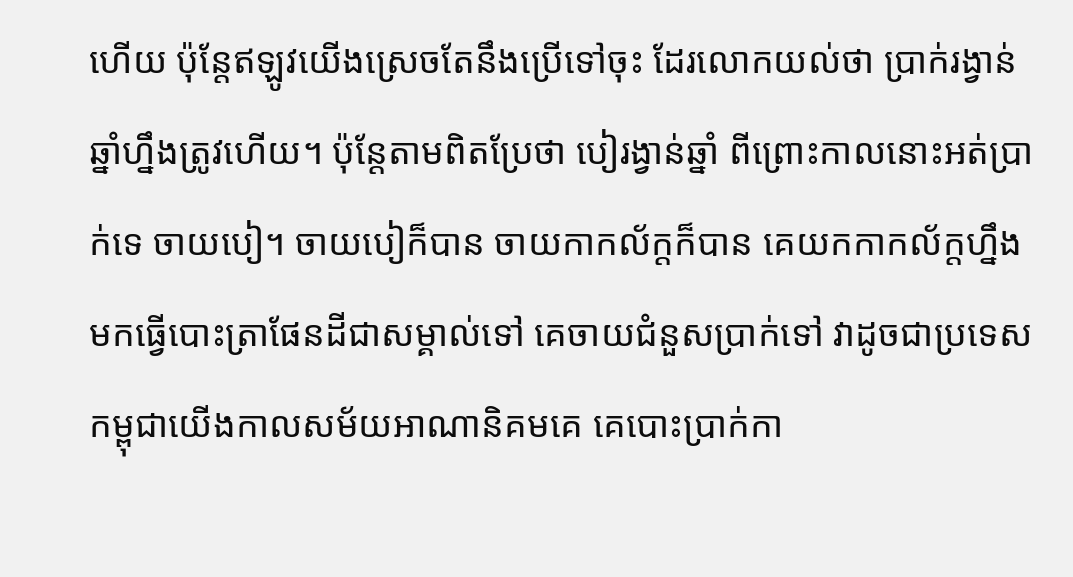ហើយ ប៉ុន្តែឥឡូវយើងស្រេចតែនឹងប្រើទៅចុះ ដែរលោកយល់ថា ប្រាក់រង្វាន់ឆ្នាំហ្នឹងត្រូវហើយ។ ប៉ុន្តែតាមពិតប្រែថា បៀរង្វាន់ឆ្នាំ ពីព្រោះកាលនោះអត់ប្រាក់ទេ ចាយបៀ។ ចាយបៀក៏បាន ចាយកាកល័ក្តក៏បាន គេយកកាកល័ក្តហ្នឹងមកធ្វើបោះត្រាផែនដីជាសម្គាល់ទៅ គេចាយជំនួសប្រាក់ទៅ វាដូចជាប្រទេសកម្ពុជាយើងកាលសម័យអាណានិគមគេ គេបោះប្រាក់កា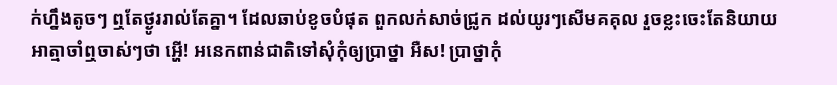ក់ហ្នឹងតូចៗ ឮតែថ្ងូររាល់តែគ្នា។ ដែលឆាប់ខូចបំផុត ពួកលក់សាច់ជ្រូក ដល់យូរៗសើមគគុល រួចខ្លះចេះតែនិយាយ អាត្មាចាំឮចាស់ៗថា អ្ហើ! អនេកពាន់ជាតិទៅសុំកុំឲ្យប្រាថ្នា អឺស! ប្រាថ្នាកុំ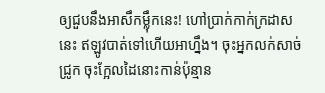ឲ្យជួបនឹងអាសឹកម្ល៉ឹកនេះ! ហៅប្រាក់កាក់ក្រដាសនេះ ឥឡូវបាត់ទៅហើយអាហ្នឹង។ ចុះអ្នកលក់សាច់ជ្រូក ចុះក្អែលដៃនោះកាន់ប៉ុន្មាន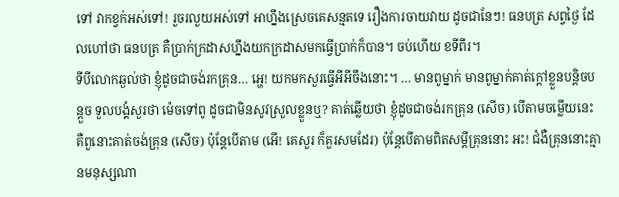ទៅ វាកខ្វក់អស់ទៅ! រួចរលួយអស់ទៅ អាហ្នឹងស្រេចគេសន្មតទេ រឿងការចាយវាយ ដូចជានែៗ! ធនបត្រ សព្វថ្ងៃ ដែលហៅថា ធនបត្រ គឺប្រាក់ក្រដាសហ្នឹងយកក្រដាសមកធ្វើប្រាក់ក៏បាន។ ចប់ហើយ ខទីពីរ។
ទីបីលោកឆ្ងល់ថា ខ្ញុំដូចជាចង់រកគ្រុន… អ្ហេ! យកមកសួរធ្វើអីអីចឹងនោះ។ … មានពូម្នាក់ មានពូម្នាក់គាត់ក្ដៅខ្លួនបន្តិចបន្តួច ទួលបង្គំសួរថា ម៉េចទៅពូ ដូចជាមិនសូវស្រួលខ្លួនឬ? គាត់ឆ្លើយថា ខ្ញុំដូចជាចង់រកគ្រុន (សើច) បើតាមចម្លើយនេះ គឺពួនោះគាត់ចង់គ្រុន (សើច) ប៉ុន្តែបើតាម (អើ! គេសួរ ក៏គួរសមដែរ) ប៉ុន្តែបើតាមពិតសម្ដីគ្រុននោះ អះ! ជំងឺគ្រុននោះគ្មានមនុស្សណា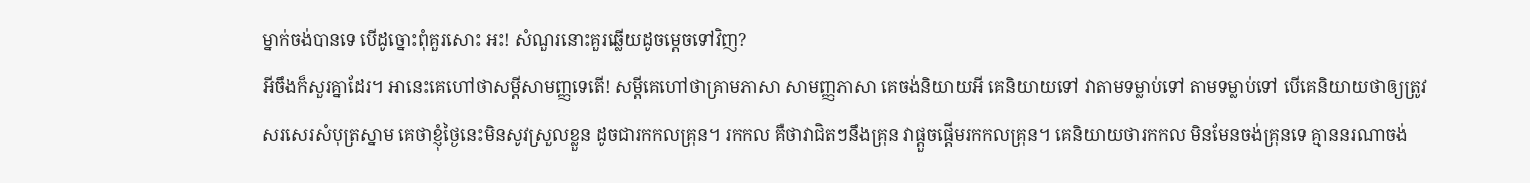ម្នាក់ចង់បានទេ បើដូច្នោះពុំគួរសោះ អះ! សំណួរនោះគួរឆ្លើយដូចម្ដេចទៅវិញ?
អីចឹងក៏សួរគ្នាដែរ។ អានេះគេហៅថាសម្ដីសាមញ្ញទេតើ! សម្ដីគេហៅថាគ្រាមភាសា សាមញ្ញភាសា គេចង់និយាយអី គេនិយាយទៅ វាតាមទម្លាប់ទៅ តាមទម្លាប់ទៅ បើគេនិយាយថាឲ្យត្រូវ សរសេរសំបុត្រស្នាម គេថាខ្ញុំថ្ងៃនេះមិនសូវស្រួលខ្លួន ដូចជារកកលគ្រុន។ រកកល គឺថាវាជិតៗនឹងគ្រុន វាផ្ដួចផ្ដើមរកកលគ្រុន។ គេនិយាយថារកកល មិនមែនចង់គ្រុនទេ គ្មាននរណាចង់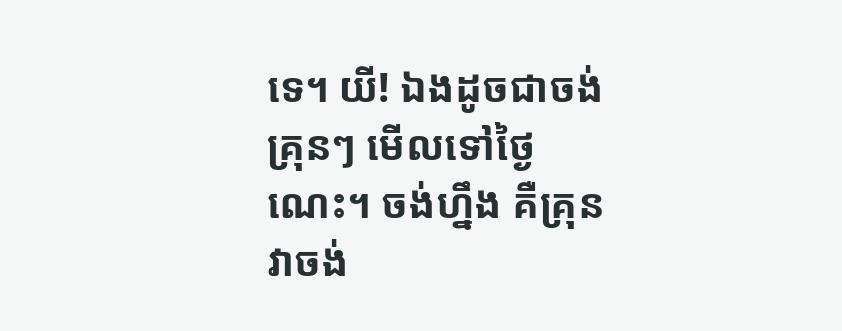ទេ។ យី! ឯងដូចជាចង់គ្រុនៗ មើលទៅថ្ងៃណេះ។ ចង់ហ្នឹង គឺគ្រុនវាចង់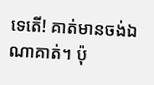ទេតើ! គាត់មានចង់ឯណាគាត់។ ប៉ុ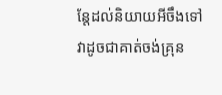ន្តែដល់និយាយអីចឹងទៅវាដូចជាគាត់ចង់គ្រុន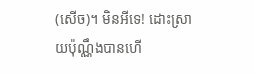(សើច)។ មិនអីទេ! ដោះស្រាយប៉ុណ្ណឹងបានហើ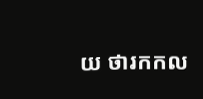យ ថារកកល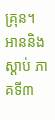គ្រុន។
អាននិងស្ដាប់ ភាគទី៣